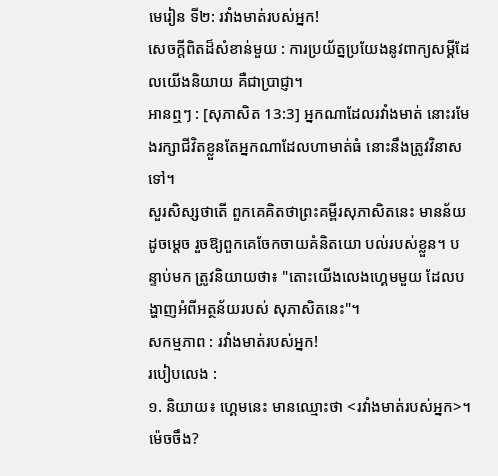មេរៀន ទី២: រវាំងមាត់របស់អ្នក!
សេចក្ដីពិតដ៏សំខាន់មួយ : ការប្រយ័ត្នប្រយែងនូវពាក្យសម្ដីដែលយើងនិយាយ គឺជាប្រាជ្ញា។
អានឮៗ : [សុភាសិត 13:3] អ្នកណាដែលរវាំងមាត់ នោះរមែងរក្សាជីវិតខ្លួនតែអ្នកណាដែលហាមាត់ធំ នោះនឹងត្រូវវិនាសទៅ។
សួរសិស្សថាតើ ពួកគេគិតថាព្រះគម្ពីរសុភាសិតនេះ មានន័យដូចម្ដេច រួចឱ្យពួកគេចែកចាយគំនិតយោ បល់របស់ខ្លួន។ បន្ទាប់មក ត្រូវនិយាយថា៖ "តោះយើងលេងហ្គេមមួយ ដែលបង្ហាញអំពីអត្ថន័យរបស់ សុភាសិតនេះ"។
សកម្មភាព : រវាំងមាត់របស់អ្នក!
របៀបលេង :
១. និយាយ៖ ហ្គេមនេះ មានឈ្មោះថា <រវាំងមាត់របស់អ្នក>។ ម៉េចចឹង?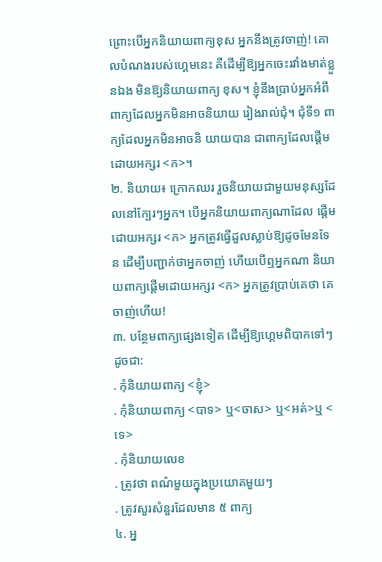ព្រោះបើអ្នកនិយាយពាក្យខុស អ្នកនឹងត្រូវចាញ់! គោលបំណងរបស់ហ្គេមនេះ គឺដើម្បីឱ្យអ្នកចេះរវាំងមាត់ខ្លួនឯង មិនឱ្យនិយាយពាក្យ ខុស។ ខ្ញុំនឹងប្រាប់អ្នកអំពីពាក្យដែលអ្នកមិនអាចនិយាយ រៀងរាល់ជុំ។ ជុំទី១ ពាក្យដែលអ្នកមិនអាចនិ យាយបាន ជាពាក្យដែលផ្ដើមដោយអក្សរ <ក>។
២. និយាយ៖ ក្រោកឈរ រួចនិយាយជាមួយមនុស្សដែលនៅក្បែរៗអ្នក។ បើអ្នកនិយាយពាក្យណាដែល ផ្ដើមដោយអក្សរ <ក> អ្នកត្រូវធ្វើដួលស្លាប់ឱ្យដូចមែនទែន ដើម្បីបញ្ជាក់ថាអ្នកចាញ់ ហើយបើឮអ្នកណា និយាយពាក្យផ្ដើមដោយអក្សរ <ក> អ្នកត្រូវប្រាប់គេថា គេចាញ់ហើយ!
៣. បន្ថែមពាក្យផ្សេងទៀត ដើម្បីឱ្យហ្គេមពិបាកទៅៗ ដូចជា:
. កុំនិយាយពាក្យ <ខ្ញុំ>
. កុំនិយាយពាក្យ <បាទ> ឬ<ចាស> ឬ<អត់>ឬ <ទេ>
. កុំនិយាយលេខ
. ត្រូវថា ពណ៌មួយក្នុងប្រយោគមួយៗ
. ត្រូវសួរសំនួរដែលមាន ៥ ពាក្យ
៤. អ្ន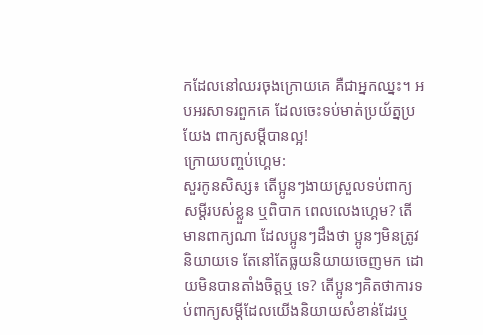កដែលនៅឈរចុងក្រោយគេ គឺជាអ្នកឈ្នះ។ អបអរសាទរពួកគេ ដែលចេះទប់មាត់ប្រយ័ត្នប្រយែង ពាក្យសម្ដីបានល្អ!
ក្រោយបញ្ចប់ហ្គេម:
សួរកូនសិស្ស៖ តើប្អូនៗងាយស្រួលទប់ពាក្យសម្ដីរបស់ខ្លួន ឬពិបាក ពេលលេងហ្គេម? តើមានពាក្យណា ដែលប្អូនៗដឹងថា ប្អូនៗមិនត្រូវនិយាយទេ តែនៅតែធ្លយនិយាយចេញមក ដោយមិនបានតាំងចិត្តឬ ទេ? តើប្អូនៗគិតថាការទប់ពាក្យសម្ដីដែលយើងនិយាយសំខាន់ដែរឬ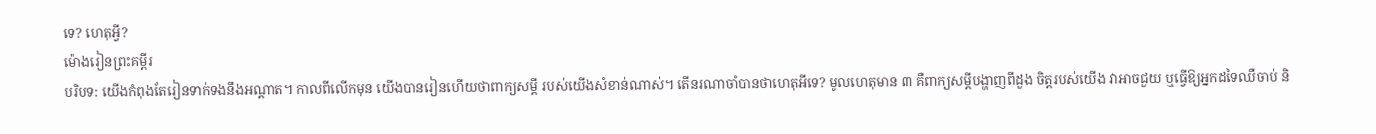ទេ? ហេតុអ្វី?
ម៉ោងរៀនព្រះគម្ពីរ
បរិបទ: យើងកំពុងតែរៀនទាក់ទងនឹងអណ្ដាត។ កាលពីលើកមុន យើងបានរៀនហើយថាពាក្យសម្ដី របស់យើងសំខាន់ណាស់។ តើនរណាចាំបានថាហេតុអីទេ? មូលហេតុមាន ៣ គឺពាក្យសម្ដីបង្ហាញពីដួង ចិត្តរបស់យើង វាអាចជួយ ឬធ្វើឱ្យអ្នកដទៃឈឺចាប់ និ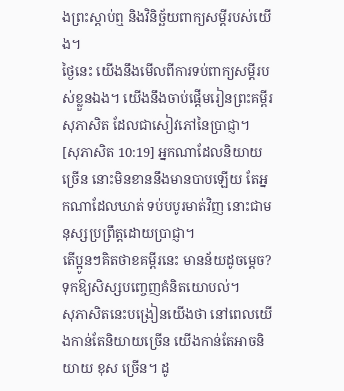ងព្រះស្ដាប់ឮ និងវិនិច័្ឆយពាក្យសម្ដីរបស់យើង។
ថ្ងៃនេះ យើងនឹងមើលពីការទប់ពាក្យសម្ដីរបស់ខ្លួនឯង។ យើងនឹងចាប់ផ្ដើមរៀនព្រះគម្ពីរសុភាសិត ដែលជាសៀវភៅនៃប្រាជ្ញា។
[សុភាសិត 10:19] អ្នកណាដែលនិយាយច្រើន នោះមិនខាននឹងមានបាបឡើយ តែអ្នកណាដែលឃាត់ ទប់បបូរមាត់វិញ នោះជាមនុស្សប្រព្រឹត្តដោយប្រាជ្ញា។
តើប្អូនៗគិតថាខគម្ពីរនេះ មានន័យដូចម្ដេច?
ទុកឱ្យសិស្សបញ្ចេញគំនិតយោបល់។
សុភាសិតនេះបង្រៀនយើងថា នៅពេលយើងកាន់តែនិយាយច្រើន យើងកាន់តែអាចនិយាយ ខុស ច្រើន។ ដូ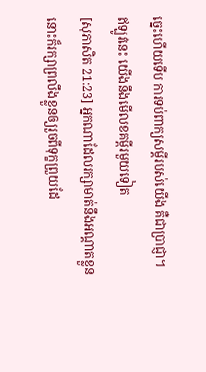ច្នេះហើយទើប ការទប់ពាក្យសម្ដីរបស់យើង គឺជាប្រាជ្ញា។
ឥឡូវនេះ យើងនឹងមើលខគម្ពីរមួយទៀត
[សុភាសិត 21:23] អ្នកណាដែលរក្សាមាត់នឹងអណ្តាតខ្លួន នោះក៏រក្សាព្រលឹងខ្លួនឲ្យរួចពីទុក្ខព្រួយដែ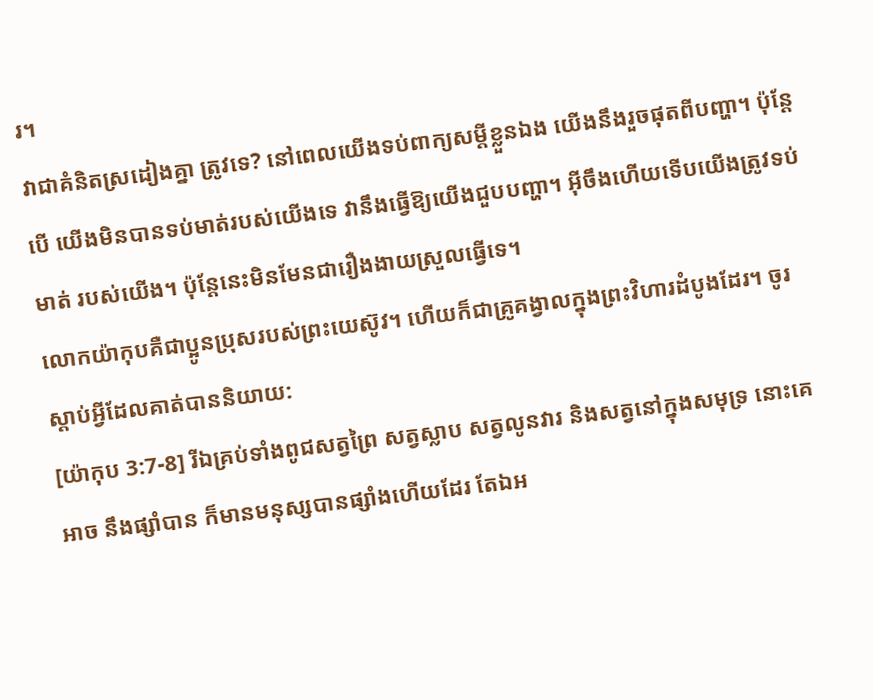រ។
វាជាគំនិតស្រដៀងគ្នា ត្រូវទេ? នៅពេលយើងទប់ពាក្យសម្ដីខ្លួនឯង យើងនឹងរួចផុតពីបញ្ហា។ ប៉ុន្តែបើ យើងមិនបានទប់មាត់របស់យើងទេ វានឹងធ្វើឱ្យយើងជួបបញ្ហា។ អ៊ីចឹងហើយទើបយើងត្រូវទប់មាត់ របស់យើង។ ប៉ុន្តែនេះមិនមែនជារឿងងាយស្រួលធ្វើទេ។
លោកយ៉ាកុបគឺជាប្អូនប្រុសរបស់ព្រះយេស៊ូវ។ ហើយក៏ជាគ្រូគង្វាលក្នុងព្រះវិហារដំបូងដែរ។ ចូរស្ដាប់អ្វីដែលគាត់បាននិយាយ:
[យ៉ាកុប 3:7-8] រីឯគ្រប់ទាំងពូជសត្វព្រៃ សត្វស្លាប សត្វលូនវារ និងសត្វនៅក្នុងសមុទ្រ នោះគេអាច នឹងផ្សាំបាន ក៏មានមនុស្សបានផ្សាំងហើយដែរ តែឯអ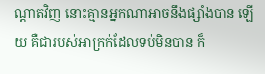ណ្តាតវិញ នោះគ្មានអ្នកណាអាចនឹងផ្សាំងបាន ឡើយ គឺជារបស់អាក្រក់ដែលទប់មិនបាន ក៏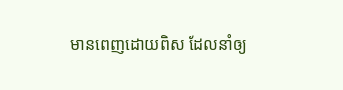មានពេញដោយពិស ដែលនាំឲ្យ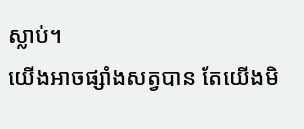ស្លាប់។
យើងអាចផ្សាំងសត្វបាន តែយើងមិ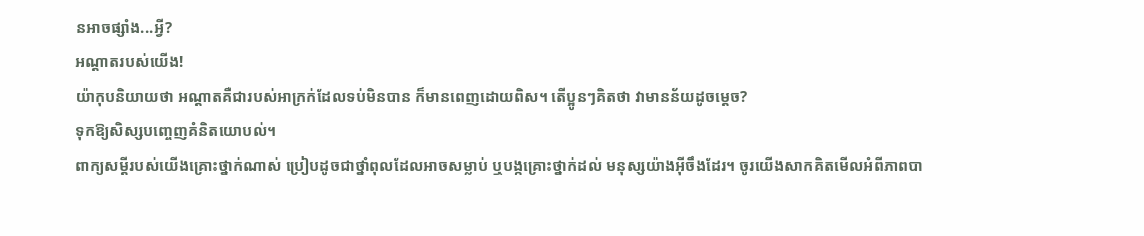នអាចផ្សាំង...អ្វី?
អណ្ដាតរបស់យើង!
យ៉ាកុបនិយាយថា អណ្ដាតគឺជារបស់អាក្រក់ដែលទប់មិនបាន ក៏មានពេញដោយពិស។ តើប្អូនៗគិតថា វាមានន័យដូចម្ដេច?
ទុកឱ្យសិស្សបញ្ចេញគំនិតយោបល់។
ពាក្យសម្ដីរបស់យើងគ្រោះថ្នាក់ណាស់ ប្រៀបដូចជាថ្នាំពុលដែលអាចសម្លាប់ ឬបង្កគ្រោះថ្នាក់ដល់ មនុស្សយ៉ាងអ៊ីចឹងដែរ។ ចូរយើងសាកគិតមើលអំពីភាពបា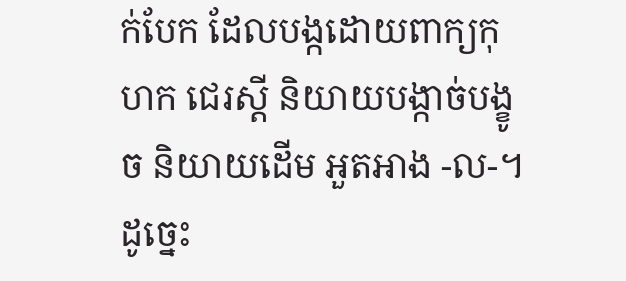ក់បែក ដែលបង្កដោយពាក្យកុហក ជេរស្ដី និយាយបង្កាច់បង្ខូច និយាយដើម អួតអាង -ល-។ ដូច្នេះ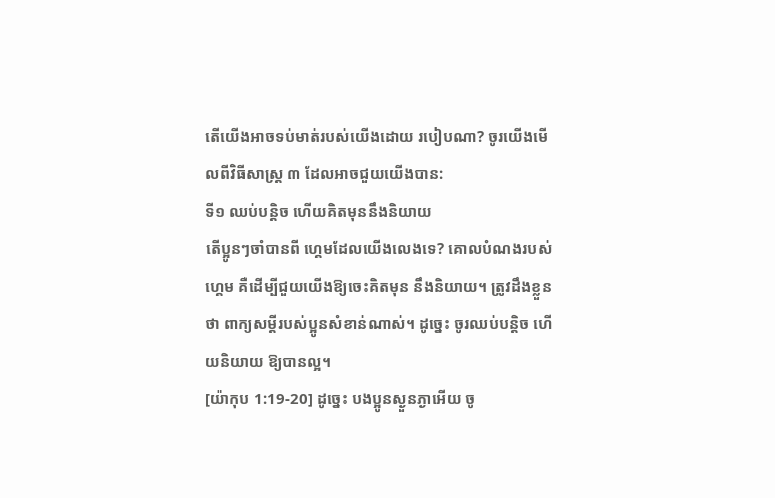តើយើងអាចទប់មាត់របស់យើងដោយ របៀបណា? ចូរយើងមើលពីវិធីសាស្ត្រ ៣ ដែលអាចជួយយើងបាន:
ទី១ ឈប់បន្តិច ហើយគិតមុននឹងនិយាយ
តើប្អូនៗចាំបានពី ហ្គេមដែលយើងលេងទេ? គោលបំណងរបស់ហ្គេម គឺដើម្បីជួយយើងឱ្យចេះគិតមុន នឹងនិយាយ។ ត្រូវដឹងខ្លួនថា ពាក្យសម្ដីរបស់ប្អូនសំខាន់ណាស់។ ដូច្នេះ ចូរឈប់បន្តិច ហើយនិយាយ ឱ្យបានល្អ។
[យ៉ាកុប 1:19-20] ដូច្នេះ បងប្អូនស្ងួនភ្ងាអើយ ចូ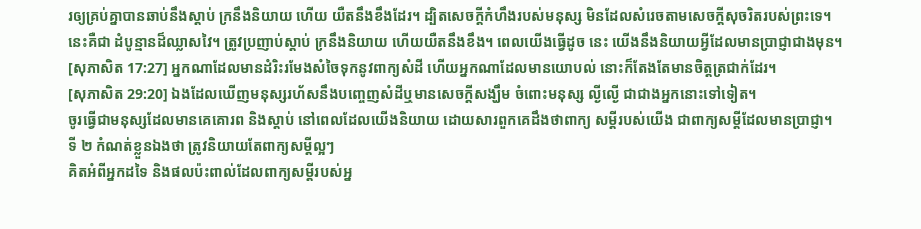រឲ្យគ្រប់គ្នាបានឆាប់នឹងស្តាប់ ក្រនឹងនិយាយ ហើយ យឺតនឹងខឹងដែរ។ ដ្បិតសេចក្តីកំហឹងរបស់មនុស្ស មិនដែលសំរេចតាមសេចក្តីសុចរិតរបស់ព្រះទេ។
នេះគឺជា ដំបូន្មានដ៏ឈ្លាសវៃ។ ត្រូវប្រញាប់ស្ដាប់ ក្រនឹងនិយាយ ហើយយឺតនឹងខឹង។ ពេលយើងធ្វើដូច នេះ យើងនឹងនិយាយអ្វីដែលមានប្រាជ្ញាជាងមុន។
[សុភាសិត 17:27] អ្នកណាដែលមានដំរិះរមែងសំចៃទុកនូវពាក្យសំដី ហើយអ្នកណាដែលមានយោបល់ នោះក៏តែងតែមានចិត្តត្រជាក់ដែរ។
[សុភាសិត 29:20] ឯងដែលឃើញមនុស្សរហ័សនឹងបញ្ចេញសំដីឬមានសេចក្តីសង្ឃឹម ចំពោះមនុស្ស ល្ងីល្ងើ ជាជាងអ្នកនោះទៅទៀត។
ចូរធ្វើជាមនុស្សដែលមានគេគោរព និងស្ដាប់ នៅពេលដែលយើងនិយាយ ដោយសារពួកគេដឹងថាពាក្យ សម្ដីរបស់យើង ជាពាក្យសម្ដីដែលមានប្រាជ្ញា។
ទី ២ កំណត់ខ្លួនឯងថា ត្រូវនិយាយតែពាក្យសម្ដីល្អៗ
គិតអំពីអ្នកដទៃ និងផលប៉ះពាល់ដែលពាក្យសម្ដីរបស់អ្ន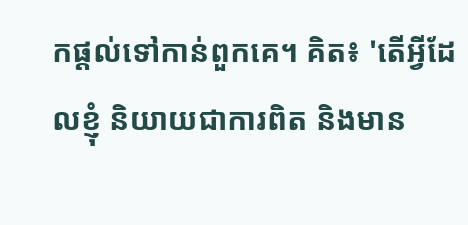កផ្ដល់ទៅកាន់ពួកគេ។ គិត៖ 'តើអ្វីដែលខ្ញុំ និយាយជាការពិត និងមាន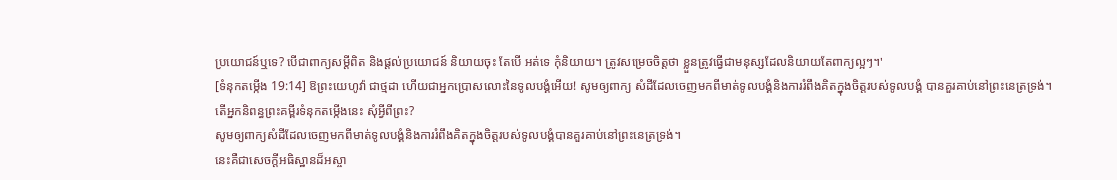ប្រយោជន៍ឬទេ? បើជាពាក្យសម្ដីពិត និងផ្ដល់ប្រយោជន៍ និយាយចុះ តែបើ អត់ទេ កុំនិយាយ។ ត្រូវសម្រេចចិត្តថា ខ្លួនត្រូវធ្វើជាមនុស្សដែលនិយាយតែពាក្យល្អៗ។'
[ទំនុកតម្កើង 19:14] ឱព្រះយេហូវ៉ា ជាថ្មដា ហើយជាអ្នកប្រោសលោះនៃទូលបង្គំអើយ! សូមឲ្យពាក្យ សំដីដែលចេញមកពីមាត់ទូលបង្គំនិងការរំពឹងគិតក្នុងចិត្តរបស់ទូលបង្គំ បានគួរគាប់នៅព្រះនេត្រទ្រង់។
តើអ្នកនិពន្ធព្រះគម្ពីរទំនុកតម្កើងនេះ សុំអ្វីពីព្រះ?
សូមឲ្យពាក្យសំដីដែលចេញមកពីមាត់ទូលបង្គំនិងការរំពឹងគិតក្នុងចិត្តរបស់ទូលបង្គំបានគួរគាប់នៅព្រះនេត្រទ្រង់។
នេះគឺជាសេចក្ដីអធិស្ឋានដ៏អស្ចា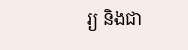រ្យ និងជា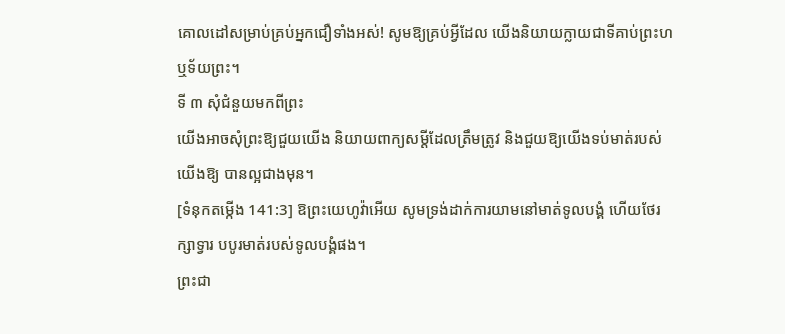គោលដៅសម្រាប់គ្រប់អ្នកជឿទាំងអស់! សូមឱ្យគ្រប់អ្វីដែល យើងនិយាយក្លាយជាទីគាប់ព្រះហឬទ័យព្រះ។
ទី ៣ សុំជំនួយមកពីព្រះ
យើងអាចសុំព្រះឱ្យជួយយើង និយាយពាក្យសម្ដីដែលត្រឹមត្រូវ និងជួយឱ្យយើងទប់មាត់របស់យើងឱ្យ បានល្អជាងមុន។
[ទំនុកតម្កើង 141:3] ឱព្រះយេហូវ៉ាអើយ សូមទ្រង់ដាក់ការយាមនៅមាត់ទូលបង្គំ ហើយថែរក្សាទ្វារ បបូរមាត់របស់ទូលបង្គំផង។
ព្រះជា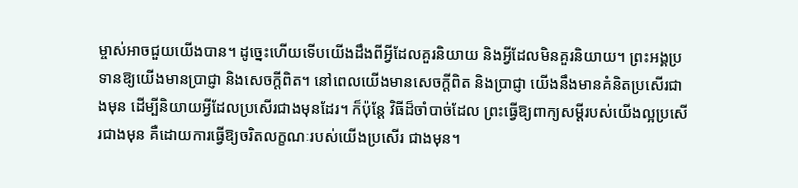ម្ចាស់អាចជួយយើងបាន។ ដូច្នេះហើយទើបយើងដឹងពីអ្វីដែលគួរនិយាយ និងអ្វីដែលមិនគួរនិយាយ។ ព្រះអង្គប្រទានឱ្យយើងមានប្រាជ្ញា និងសេចក្ដីពិត។ នៅពេលយើងមានសេចក្ដីពិត និងប្រាជ្ញា យើងនឹងមានគំនិតប្រសើរជាងមុន ដើម្បីនិយាយអ្វីដែលប្រសើរជាងមុនដែរ។ ក៏ប៉ុន្តែ វិធីដ៏ចាំបាច់ដែល ព្រះធ្វើឱ្យពាក្យសម្ដីរបស់យើងល្អប្រសើរជាងមុន គឺដោយការធ្វើឱ្យចរិតលក្ខណៈរបស់យើងប្រសើរ ជាងមុន។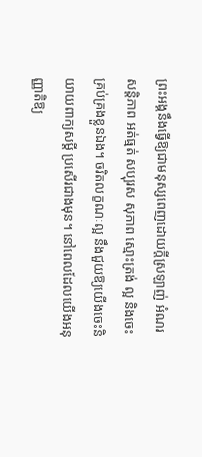ព្រះអង្គនឹងធ្វើឱ្យជាមនុស្សពេញដោយក្ដីស្រឡាញ់ អំណរ សន្ដិភាព អត់ធ្មត់ សប្បុរស សុភាព ស្មោះត្រង់ ល្អ និងចេះគ្រប់គ្រងខ្លួនឯង។ ចរិតលក្ខណៈល្អ នឹងជួយឱ្យយើងចេះនិយាយពាក្យសម្ដី ប្រសើរជាងមុន។ នៅពេលដែលយើងអនុញ្ញាតិឱ្យ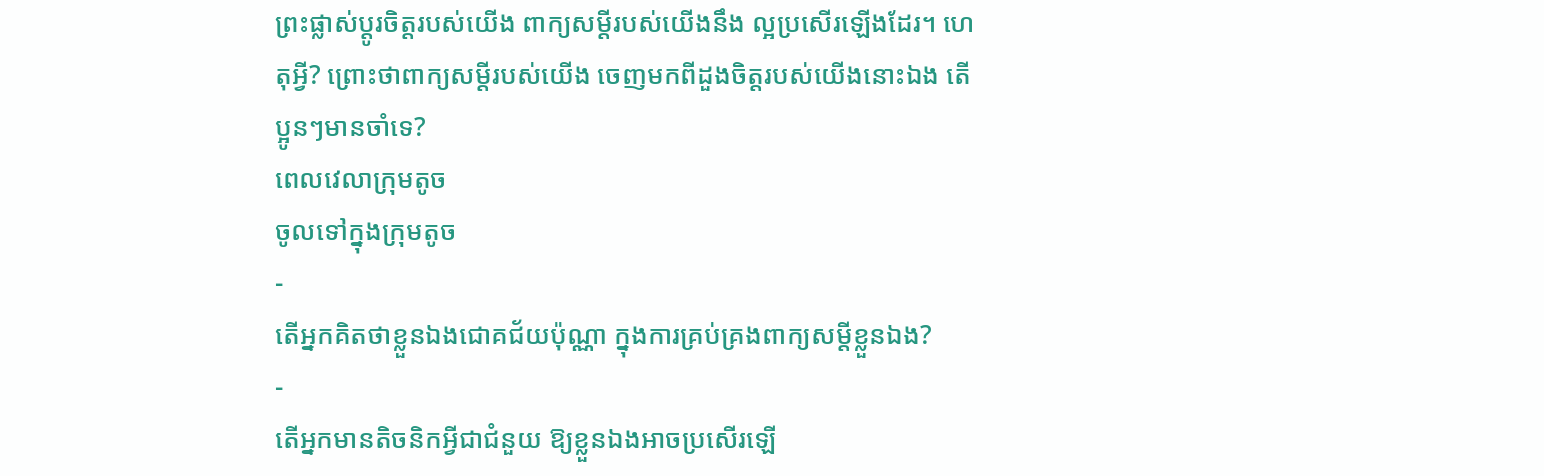ព្រះផ្លាស់ប្ដូរចិត្តរបស់យើង ពាក្យសម្ដីរបស់យើងនឹង ល្អប្រសើរឡើងដែរ។ ហេតុអ្វី? ព្រោះថាពាក្យសម្ដីរបស់យើង ចេញមកពីដួងចិត្តរបស់យើងនោះឯង តើប្អូនៗមានចាំទេ?
ពេលវេលាក្រុមតូច
ចូលទៅក្នុងក្រុមតូច
-
តើអ្នកគិតថាខ្លួនឯងជោគជ័យប៉ុណ្ណា ក្នុងការគ្រប់គ្រងពាក្យសម្ដីខ្លួនឯង?
-
តើអ្នកមានតិចនិកអ្វីជាជំនួយ ឱ្យខ្លួនឯងអាចប្រសើរឡើ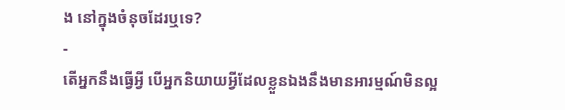ង នៅក្នុងចំនុចដែរឬទេ?
-
តើអ្នកនឹងធ្វើអ្វី បើអ្នកនិយាយអ្វីដែលខ្លួនឯងនឹងមានអារម្មណ៍មិនល្អ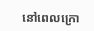នៅពេលក្រោ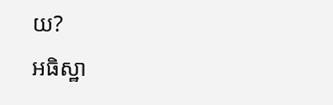យ?
អធិស្ឋា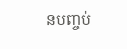នបញ្ចប់